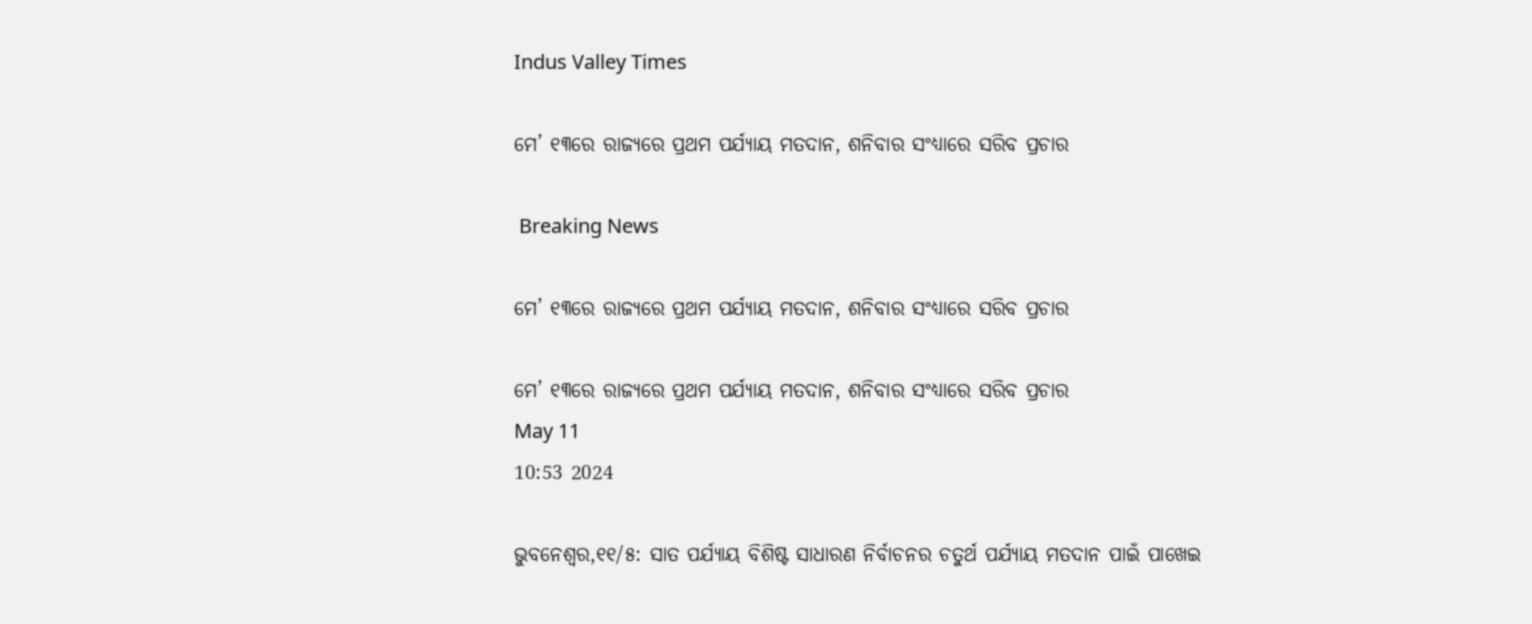Indus Valley Times

ମେ’ ୧୩ରେ ରାଜ୍ୟରେ ପ୍ରଥମ ପର୍ଯ୍ୟାୟ ମତଦାନ, ଶନିବାର ସଂଧ୍ୟାରେ ସରିବ ପ୍ରଚାର

 Breaking News

ମେ’ ୧୩ରେ ରାଜ୍ୟରେ ପ୍ରଥମ ପର୍ଯ୍ୟାୟ ମତଦାନ, ଶନିବାର ସଂଧ୍ୟାରେ ସରିବ ପ୍ରଚାର

ମେ’ ୧୩ରେ ରାଜ୍ୟରେ ପ୍ରଥମ ପର୍ଯ୍ୟାୟ ମତଦାନ, ଶନିବାର ସଂଧ୍ୟାରେ ସରିବ ପ୍ରଚାର
May 11
10:53 2024

ଭୁବନେଶ୍ୱର,୧୧/୫: ସାତ ପର୍ଯ୍ୟାୟ ବିଶିଷ୍ଟ ସାଧାରଣ ନିର୍ବାଚନର ଚତୁର୍ଥ ପର୍ଯ୍ୟାୟ ମତଦାନ ପାଇଁ ପାଖେଇ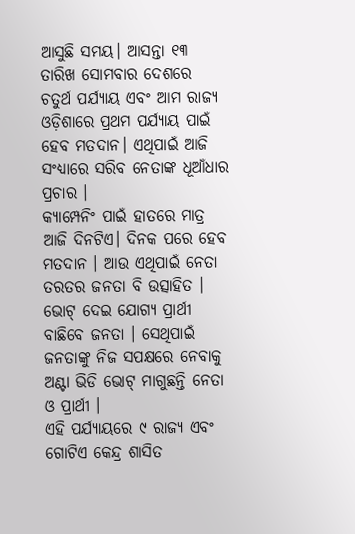ଆସୁଛି ସମୟ। ଆସନ୍ତା ୧୩ ତାରିଖ ସୋମବାର ଦେଶରେ ଚତୁର୍ଥ ପର୍ଯ୍ୟାୟ ଏବଂ ଆମ ରାଜ୍ୟ ଓଡ଼ିଶାରେ ପ୍ରଥମ ପର୍ଯ୍ୟାୟ ପାଇଁ ହେବ ମତଦାନ। ଏଥିପାଇଁ ଆଜି ସଂଧ୍ୟାରେ ସରିବ ନେତାଙ୍କ ଧୂଆଁଧାର ପ୍ରଚାର ।
କ୍ୟାମ୍ପେନିଂ ପାଇଁ ହାତରେ ମାତ୍ର ଆଜି ଦିନଟିଏ। ଦିନକ ପରେ ହେବ ମତଦାନ । ଆଉ ଏଥିପାଇଁ ନେତା ତରତର ଜନତା ବି ଉତ୍ସାହିତ । ଭୋଟ୍ ଦେଇ ଯୋଗ୍ୟ ପ୍ରାର୍ଥୀ ବାଛିବେ ଜନତା । ସେଥିପାଇଁ ଜନତାଙ୍କୁ ନିଜ ସପକ୍ଷରେ ନେବାକୁ ଅଣ୍ଟା ଭିଡି ଭୋଟ୍ ମାଗୁଛନ୍ତି ନେତା ଓ ପ୍ରାର୍ଥୀ ।
ଏହି ପର୍ଯ୍ୟାୟରେ ୯ ରାଜ୍ୟ ଏବଂ ଗୋଟିଏ କେନ୍ଦ୍ର ଶାସିତ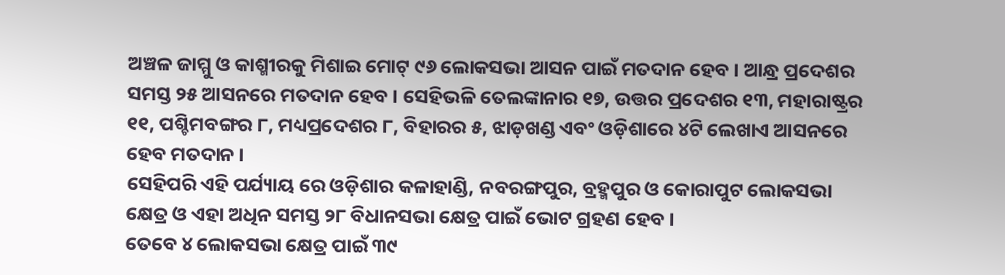ଅଞ୍ଚଳ ଜାମ୍ମୁ ଓ କାଶ୍ମୀରକୁ ମିଶାଇ ମୋଟ୍ ୯୬ ଲୋକସଭା ଆସନ ପାଇଁ ମତଦାନ ହେବ । ଆନ୍ଧ୍ର ପ୍ରଦେଶର ସମସ୍ତ ୨୫ ଆସନରେ ମତଦାନ ହେବ । ସେହିଭଳି ତେଲଙ୍କାନାର ୧୭, ଉତ୍ତର ପ୍ରଦେଶର ୧୩, ମହାରାଷ୍ଟ୍ରର ୧୧, ପଶ୍ଚିମବଙ୍ଗର ୮, ମଧ୍ୟପ୍ରଦେଶର ୮, ବିହାରର ୫, ଝାଡ଼ଖଣ୍ଡ ଏବଂ ଓଡ଼ିଶାରେ ୪ଟି ଲେଖାଏ ଆସନରେ ହେବ ମତଦାନ ।
ସେହିପରି ଏହି ପର୍ଯ୍ୟାୟ ରେ ଓଡ଼ିଶାର କଳାହାଣ୍ଡି, ନବରଙ୍ଗପୁର, ବ୍ରହ୍ମପୁର ଓ କୋରାପୁଟ ଲୋକସଭା କ୍ଷେତ୍ର ଓ ଏହା ଅଧିନ ସମସ୍ତ ୨୮ ବିଧାନସଭା କ୍ଷେତ୍ର ପାଇଁ ଭୋଟ ଗ୍ରହଣ ହେବ ।
ତେବେ ୪ ଲୋକସଭା କ୍ଷେତ୍ର ପାଇଁ ୩୯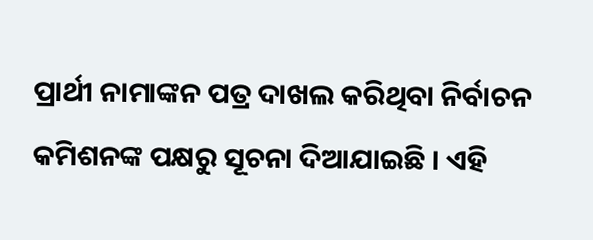ପ୍ରାର୍ଥୀ ନାମାଙ୍କନ ପତ୍ର ଦାଖଲ କରିଥିବା ନିର୍ବାଚନ କମିଶନଙ୍କ ପକ୍ଷରୁ ସୂଚନା ଦିଆଯାଇଛି । ଏହି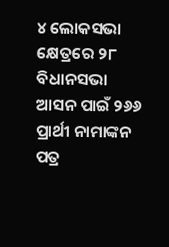୪ ଲୋକସଭା କ୍ଷେତ୍ରରେ ୨୮ ବିଧାନସଭା ଆସନ ପାଇଁ ୨୬୬ ପ୍ରାର୍ଥୀ ନାମାଙ୍କନ ପତ୍ର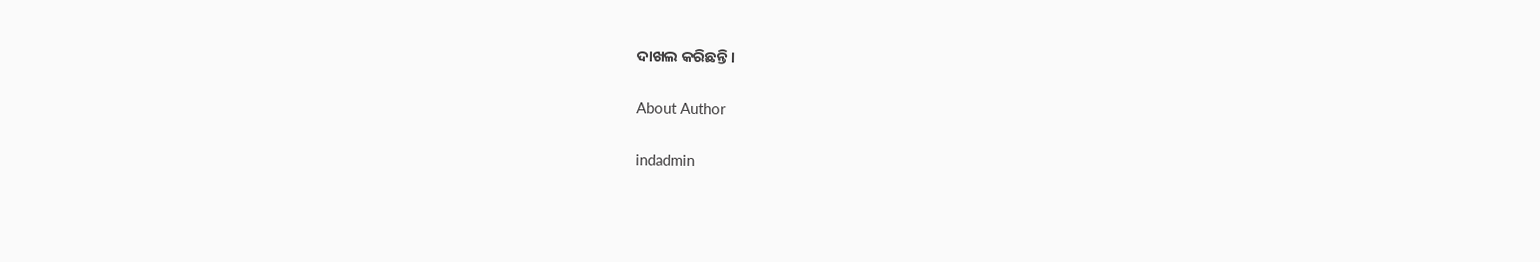ଦାଖଲ କରିଛନ୍ତି ।

About Author

indadmin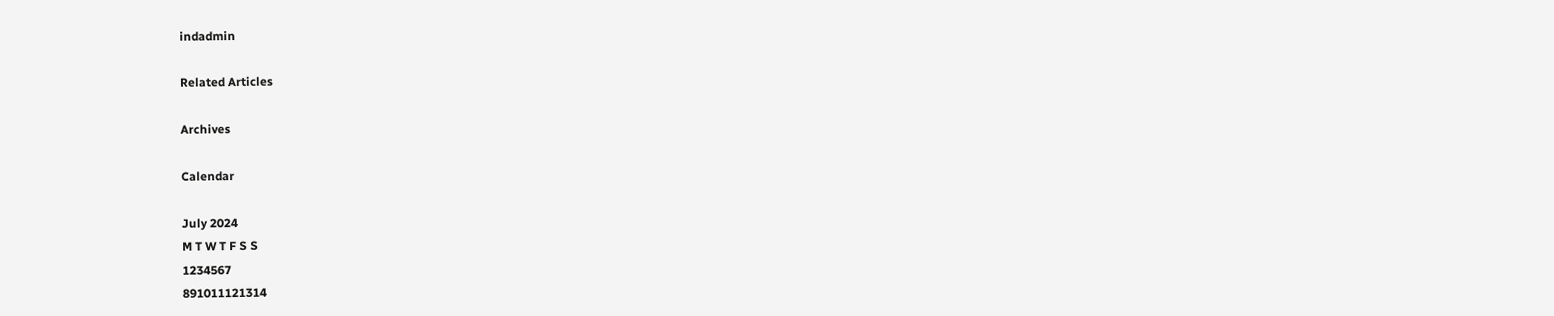indadmin

Related Articles

Archives

Calendar

July 2024
M T W T F S S
1234567
891011121314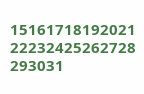15161718192021
22232425262728
293031